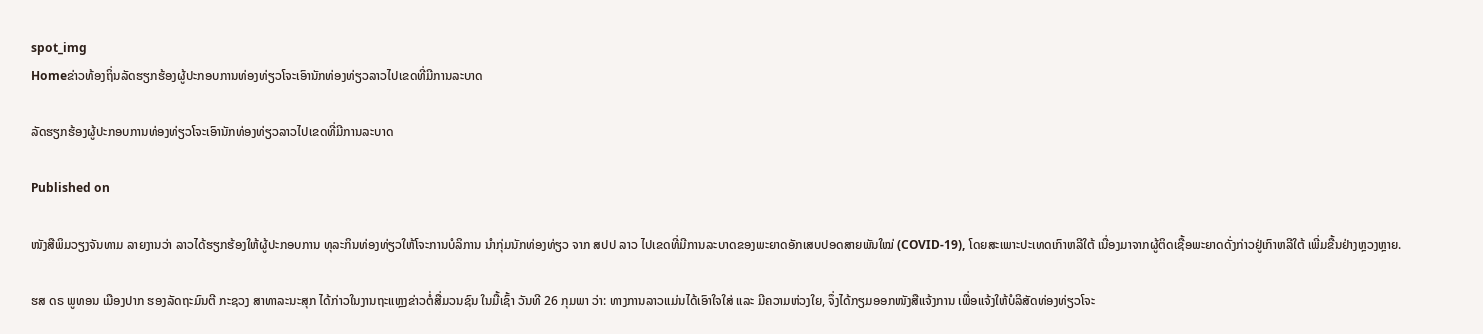spot_img
Homeຂ່າວທ້ອງຖິ່ນລັດຮຽກຮ້ອງຜູ້ປະກອບການທ່ອງທ່ຽວໂຈະເອົານັກທ່ອງທ່ຽວລາວໄປເຂດທີ່ມີການລະບາດ

ລັດຮຽກຮ້ອງຜູ້ປະກອບການທ່ອງທ່ຽວໂຈະເອົານັກທ່ອງທ່ຽວລາວໄປເຂດທີ່ມີການລະບາດ

Published on

ໜັງສືພິມວຽງຈັນທາມ ລາຍງານວ່າ ລາວໄດ້ຮຽກຮ້ອງໃຫ້ຜູ້ປະກອບການ ທຸລະກິນທ່ອງທ່ຽວໃຫ້ໂຈະການບໍລິການ ນໍາກຸ່ມນັກທ່ອງທ່ຽວ ຈາກ ສປປ ລາວ ໄປເຂດທີ່ມີການລະບາດຂອງພະຍາດອັກເສບປອດສາຍພັນໃໝ່ (COVID-19), ໂດຍສະເພາະປະເທດເກົາຫລີໃຕ້ ເນື່ອງມາຈາກຜູ້ຕິດເຊື້ອພະຍາດດັ່ງກ່າວຢູ່ເກົາຫລີໃຕ້ ເພີ່ມຂື້ນຢ່າງຫຼວງຫຼາຍ.

ຮສ ດຣ ພູທອນ ເມືອງປາກ ຮອງລັດຖະມົນຕີ ກະຊວງ ສາທາລະນະສຸກ ໄດ້ກ່າວໃນງານຖະແຫຼງຂ່າວຕໍ່ສື່ມວນຊົນ ໃນມື້ເຊົ້າ ວັນທີ 26 ກຸມພາ ວ່າ: ທາງການລາວແມ່ນໄດ້ເອົາໃຈໃສ່ ແລະ ມີຄວາມຫ່ວງໃຍ, ຈຶ່ງໄດ້ກຽມອອກໜັງສືແຈ້ງການ ເພື່ອແຈ້ງໃຫ້ບໍລິສັດທ່ອງທ່ຽວໂຈະ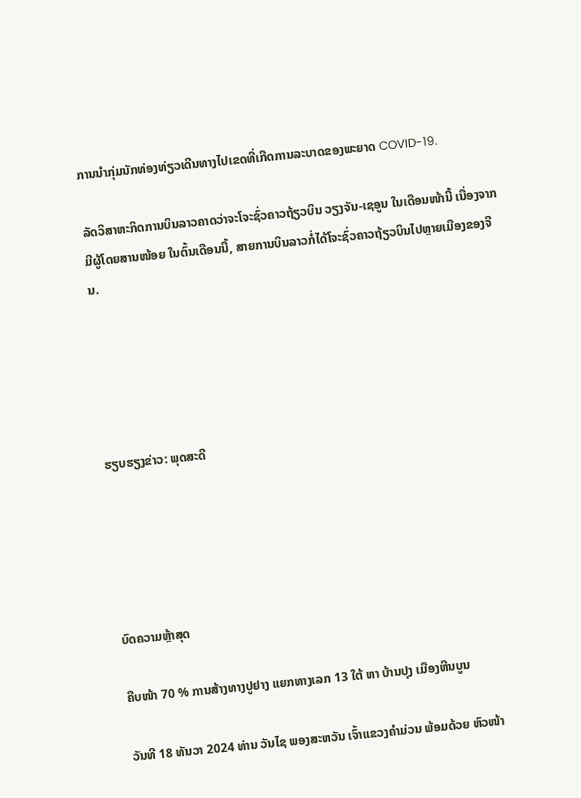ການນໍາກຸ່ມນັກທ່ອງທ່ຽວເດີນທາງໄປເຂດທີ່ເກີດການລະບາດຂອງພະຍາດ COVID-19.

ລັດວິສາຫະກິດການບິນລາວຄາດວ່າຈະໂຈະຊົ່ວຄາວຖ້ຽວບິນ ວຽງຈັນ-ເຊອູນ ໃນເດືອນໜ້ານີ້ ເນື່ອງຈາກມີຜູ້ໂດຍສານໜ້ອຍ ໃນຕົ້ນເດືອນນີ້, ສາຍການບິນລາວກໍ່ໄດ້ໂຈະຊົ່ວຄາວຖ້ຽວບິນໄປຫຼາຍເມືອງຂອງຈີນ.





ຮຽບຮຽງຂ່າວ: ພຸດສະດີ





ບົດຄວາມຫຼ້າສຸດ

ຄືບໜ້າ 70 % ການສ້າງທາງປູຢາງ ແຍກທາງເລກ 13 ໃຕ້ ຫາ ບ້ານປຸງ ເມືອງຫີນບູນ

ວັນທີ 18 ທັນວາ 2024 ທ່ານ ວັນໄຊ ພອງສະຫວັນ ເຈົ້າແຂວງຄຳມ່ວນ ພ້ອມດ້ວຍ ຫົວໜ້າ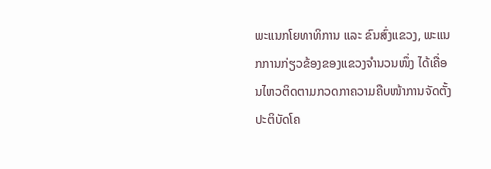ພະແນກໂຍທາທິການ ແລະ ຂົນສົ່ງແຂວງ, ພະແນກການກ່ຽວຂ້ອງຂອງແຂວງຈໍານວນໜຶ່ງ ໄດ້ເຄື່ອນໄຫວຕິດຕາມກວດກາຄວາມຄືບໜ້າການຈັດຕັ້ງປະຕິບັດໂຄ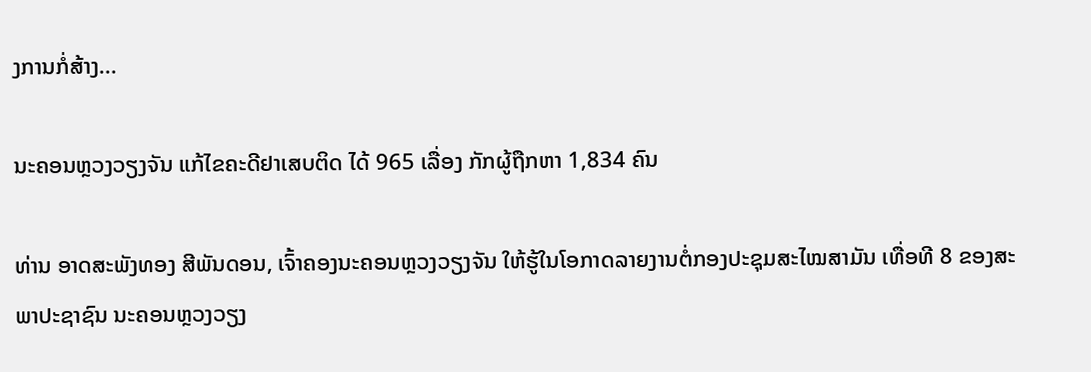ງການກໍ່ສ້າງ...

ນະຄອນຫຼວງວຽງຈັນ ແກ້ໄຂຄະດີຢາເສບຕິດ ໄດ້ 965 ເລື່ອງ ກັກຜູ້ຖືກຫາ 1,834 ຄົນ

ທ່ານ ອາດສະພັງທອງ ສີພັນດອນ, ເຈົ້າຄອງນະຄອນຫຼວງວຽງຈັນ ໃຫ້ຮູ້ໃນໂອກາດລາຍງານຕໍ່ກອງປະຊຸມສະໄໝສາມັນ ເທື່ອທີ 8 ຂອງສະພາປະຊາຊົນ ນະຄອນຫຼວງວຽງ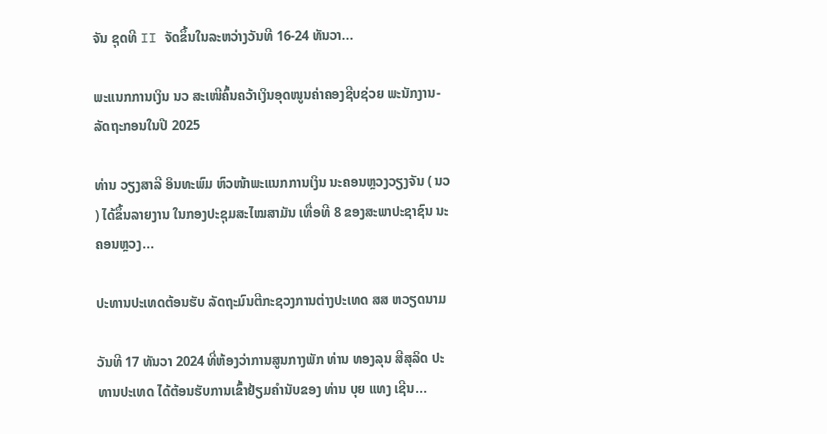ຈັນ ຊຸດທີ II ຈັດຂຶ້ນໃນລະຫວ່າງວັນທີ 16-24 ທັນວາ...

ພະແນກການເງິນ ນວ ສະເໜີຄົ້ນຄວ້າເງິນອຸດໜູນຄ່າຄອງຊີບຊ່ວຍ ພະນັກງານ-ລັດຖະກອນໃນປີ 2025

ທ່ານ ວຽງສາລີ ອິນທະພົມ ຫົວໜ້າພະແນກການເງິນ ນະຄອນຫຼວງວຽງຈັນ ( ນວ ) ໄດ້ຂຶ້ນລາຍງານ ໃນກອງປະຊຸມສະໄໝສາມັນ ເທື່ອທີ 8 ຂອງສະພາປະຊາຊົນ ນະຄອນຫຼວງ...

ປະທານປະເທດຕ້ອນຮັບ ລັດຖະມົນຕີກະຊວງການຕ່າງປະເທດ ສສ ຫວຽດນາມ

ວັນທີ 17 ທັນວາ 2024 ທີ່ຫ້ອງວ່າການສູນກາງພັກ ທ່ານ ທອງລຸນ ສີສຸລິດ ປະທານປະເທດ ໄດ້ຕ້ອນຮັບການເຂົ້າຢ້ຽມຄຳນັບຂອງ ທ່ານ ບຸຍ ແທງ ເຊີນ...